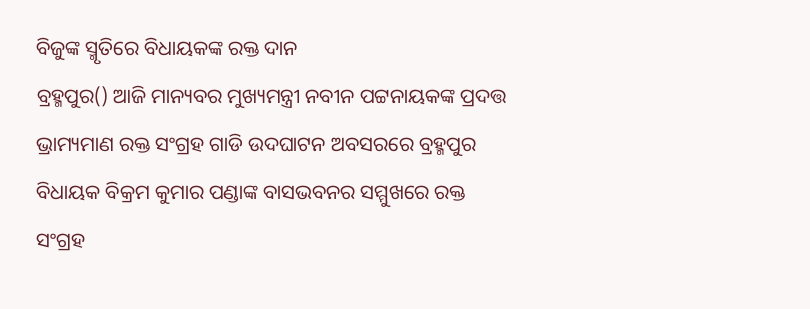ବିଜୁଙ୍କ ସ୍ମୃତିରେ ବିଧାୟକଙ୍କ ରକ୍ତ ଦାନ
ବ୍ରହ୍ମପୁର() ଆଜି ମାନ୍ୟବର ମୁଖ୍ୟମନ୍ତ୍ରୀ ନବୀନ ପଟ୍ଟନାୟକଙ୍କ ପ୍ରଦତ୍ତ ଭ୍ରାମ୍ୟମାଣ ରକ୍ତ ସଂଗ୍ରହ ଗାଡି ଉଦଘାଟନ ଅବସରରେ ବ୍ରହ୍ମପୁର ବିଧାୟକ ବିକ୍ରମ କୁମାର ପଣ୍ଡାଙ୍କ ବାସଭବନର ସମ୍ମୁଖରେ ରକ୍ତ ସଂଗ୍ରହ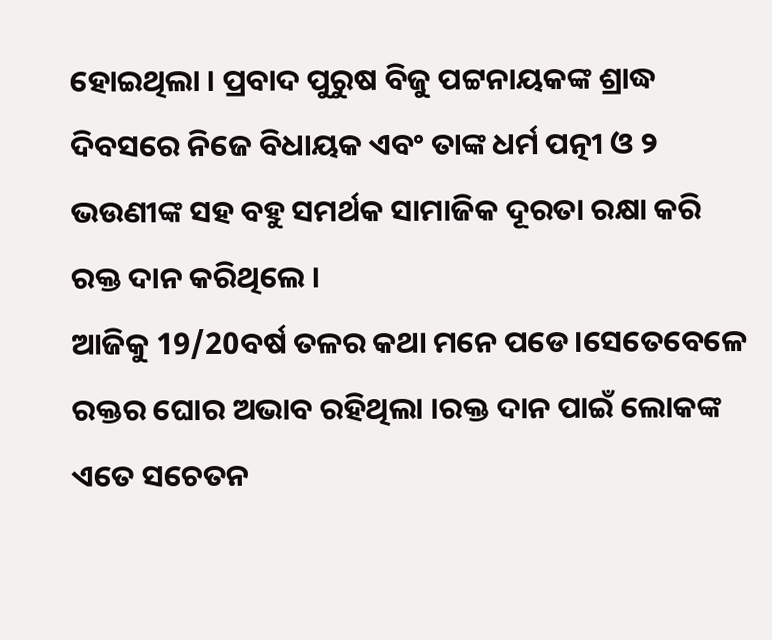ହୋଇଥିଲା । ପ୍ରବାଦ ପୁରୁଷ ବିଜୁ ପଟ୍ଟନାୟକଙ୍କ ଶ୍ରାଦ୍ଧ ଦିବସରେ ନିଜେ ବିଧାୟକ ଏବଂ ତାଙ୍କ ଧର୍ମ ପତ୍ନୀ ଓ ୨ ଭଉଣୀଙ୍କ ସହ ବହୁ ସମର୍ଥକ ସାମାଜିକ ଦୂରତା ରକ୍ଷା କରି ରକ୍ତ ଦାନ କରିଥିଲେ ।
ଆଜିକୁ 19/20ବର୍ଷ ତଳର କଥା ମନେ ପଡେ।ସେତେବେଳେ ରକ୍ତର ଘୋର ଅଭାବ ରହିଥିଲା ।ରକ୍ତ ଦାନ ପାଇଁ ଲୋକଙ୍କ ଏତେ ସଚେତନ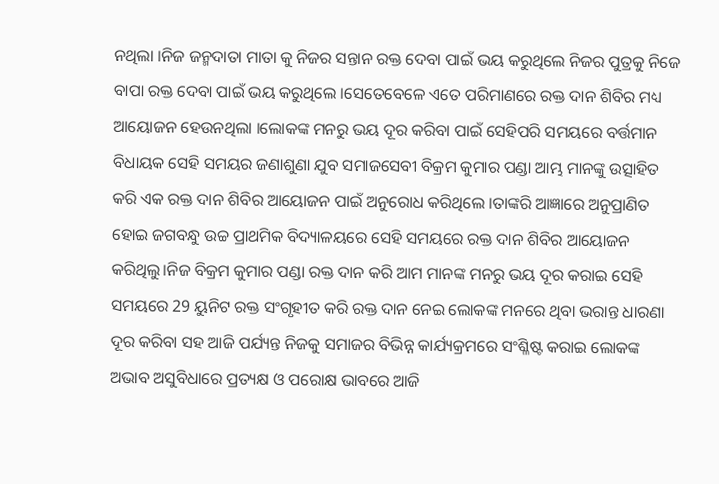ନଥିଲା ।ନିଜ ଜନ୍ମଦାତା ମାତା କୁ ନିଜର ସନ୍ତାନ ରକ୍ତ ଦେବା ପାଇଁ ଭୟ କରୁଥିଲେ ନିଜର ପୁତ୍ରକୁ ନିଜେ ବାପା ରକ୍ତ ଦେବା ପାଇଁ ଭୟ କରୁଥିଲେ ।ସେତେବେଳେ ଏତେ ପରିମାଣରେ ରକ୍ତ ଦାନ ଶିବିର ମଧ୍ୟ ଆୟୋଜନ ହେଉନଥିଲା ।ଲୋକଙ୍କ ମନରୁ ଭୟ ଦୂର କରିବା ପାଇଁ ସେହିପରି ସମୟରେ ବର୍ତ୍ତମାନ ବିଧାୟକ ସେହି ସମୟର ଜଣାଶୁଣା ଯୁବ ସମାଜସେବୀ ବିକ୍ରମ କୁମାର ପଣ୍ଡା ଆମ୍ଭ ମାନଙ୍କୁ ଉତ୍ସାହିତ କରି ଏକ ରକ୍ତ ଦାନ ଶିବିର ଆୟୋଜନ ପାଇଁ ଅନୁରୋଧ କରିଥିଲେ ।ତାଙ୍କରି ଆଜ୍ଞାରେ ଅନୁପ୍ରାଣିତ ହୋଇ ଜଗବନ୍ଧୁ ଉଚ୍ଚ ପ୍ରାଥମିକ ବିଦ୍ୟାଳୟରେ ସେହି ସମୟରେ ରକ୍ତ ଦାନ ଶିବିର ଆୟୋଜନ କରିଥିଲୁ।ନିଜ ବିକ୍ରମ କୁମାର ପଣ୍ଡା ରକ୍ତ ଦାନ କରି ଆମ ମାନଙ୍କ ମନରୁ ଭୟ ଦୂର କରାଇ ସେହି ସମୟରେ 29 ୟୁନିଟ ରକ୍ତ ସଂଗୃହୀତ କରି ରକ୍ତ ଦାନ ନେଇ ଲୋକଙ୍କ ମନରେ ଥିବା ଭରାନ୍ତ ଧାରଣା ଦୂର କରିବା ସହ ଆଜି ପର୍ଯ୍ୟନ୍ତ ନିଜକୁ ସମାଜର ବିଭିନ୍ନ କାର୍ଯ୍ୟକ୍ରମରେ ସଂଶ୍ଳିଷ୍ଟ କରାଇ ଲୋକଙ୍କ ଅଭାବ ଅସୁବିଧାରେ ପ୍ରତ୍ୟକ୍ଷ ଓ ପରୋକ୍ଷ ଭାବରେ ଆଜି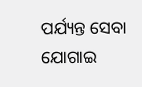ପର୍ଯ୍ୟନ୍ତ ସେବା ଯୋଗାଇ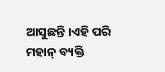ଆସୁଛନ୍ତି ।ଏହି ପରି ମହାନ୍ ବ୍ୟକ୍ତି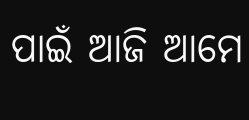ପାଇଁ ଆଜି ଆମେ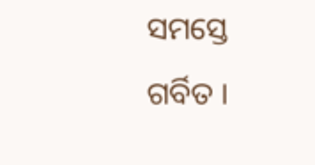ସମସ୍ତେ ଗର୍ବିତ ।